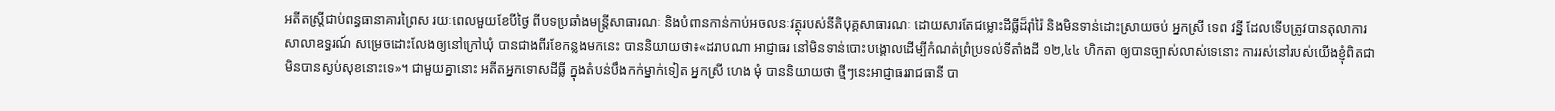អតីតស្ត្រីជាប់ពន្ធធានាគារព្រៃស រយៈពេលមួយខែបីថ្ងៃ ពីបទប្រឆាំងមន្ត្រីសាធារណៈ និងបំពានកាន់កាប់អចលនៈវត្ថុរបស់នីតិបុគ្គសាធារណៈ ដោយសារតែជម្លោះដីធ្លីដ៏រ៉ាំរ៉ៃ និងមិនទាន់ដោះស្រាយចប់ អ្នកស្រី ទេព វន្នី ដែលទើបត្រូវបានតុលាការសាលាឧទ្ធរណ៍ សម្រេចដោះលែងឲ្យនៅក្រៅឃុំ បានជាងពីរខែកន្លងមកនេះ បាននិយាយថា៖«ដរាបណា អាជ្ញាធរ នៅមិនទាន់បោះបង្គោលដើម្បីកំណត់ព្រំប្រទល់ទីតាំងដី ១២,៤៤ ហិកតា ឲ្យបានច្បាស់លាស់ទេនោះ ការរស់នៅរបស់យើងខ្ញុំពិតជាមិនបានស្ងប់សុខនោះទេ»។ ជាមួយគ្នានោះ អតីតអ្នកទោសដីធ្លី ក្នុងតំបន់បឹងកក់ម្នាក់ទៀត អ្នកស្រី ហេង មុំ បាននិយាយថា ថ្មីៗនេះអាជ្ញាធររាជធានី បា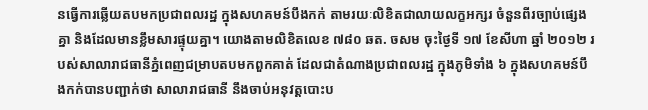នធ្វើការឆ្លើយតបមកប្រជាពលរដ្ឋ ក្នុងសហគមន៍បឹងកក់ តាមរយៈលិខិតជាលាយលក្ខអក្សរ ចំនួនពីរច្បាប់ផ្សេងគ្នា និងដែលមានខ្លឹមសារផ្ទុយគ្នា។ យោងតាមលិខិតលេខ ៧៨០ ឆត. ចសម ចុះថ្ងៃទី ១៧ ខែសីហា ឆ្នាំ ២០១២ របស់សាលារាជធានីភ្នំពេញជម្រាបតបមកពួកគាត់ ដែលជាតំណាងប្រជាពលរដ្ឋ ក្នុងភូមិទាំង ៦ ក្នុងសហគមន៍បឹងកក់បានបញ្ជាក់ថា សាលារាជធានី នឹងចាប់អនុវត្តបោះប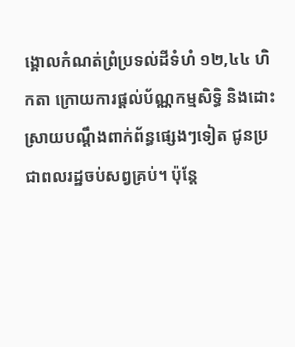ង្គោលកំណត់ព្រំប្រទល់ដីទំហំ ១២,៤៤ ហិកតា ក្រោយការផ្ដល់ប័ណ្ណកម្មសិទ្ធិ និងដោះស្រាយបណ្ដឹងពាក់ព័ន្ធផ្សេងៗទៀត ជូនប្រជាពលរដ្ឋចប់សព្វគ្រប់។ ប៉ុន្តែ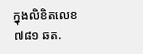ក្នុងលិខិតលេខ ៧៨១ ឆត.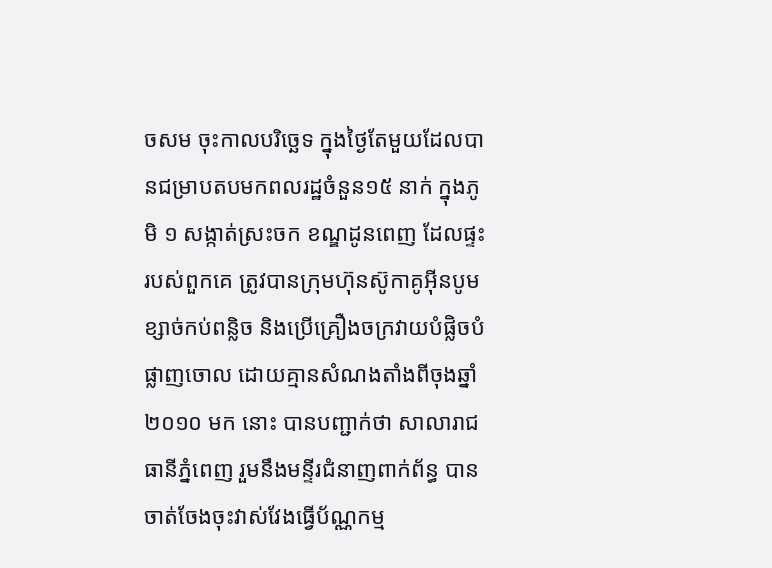ចសម ចុះកាលបរិច្ឆេទ ក្នុងថ្ងៃតែមួយដែលបានជម្រាបតបមកពលរដ្ឋចំនួន១៥ នាក់ ក្នុងភូមិ ១ សង្កាត់ស្រះចក ខណ្ឌដូនពេញ ដែលផ្ទះរបស់ពួកគេ ត្រូវបានក្រុមហ៊ុនស៊ូកាគូអ៊ីនបូមខ្សាច់កប់ពន្លិច និងប្រើគ្រឿងចក្រវាយបំផ្លិចបំផ្លាញចោល ដោយគ្មានសំណងតាំងពីចុងឆ្នាំ ២០១០ មក នោះ បានបញ្ជាក់ថា សាលារាជធានីភ្នំពេញ រួមនឹងមន្ទីរជំនាញពាក់ព័ន្ធ បានចាត់ចែងចុះវាស់វែងធ្វើប័ណ្ណកម្ម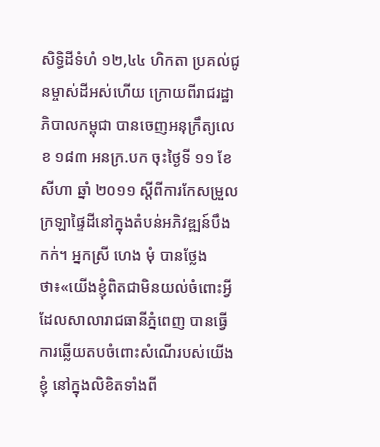សិទ្ធិដីទំហំ ១២,៤៤ ហិកតា ប្រគល់ជូនម្ចាស់ដីអស់ហើយ ក្រោយពីរាជរដ្ឋាភិបាលកម្ពុជា បានចេញអនុក្រឹត្យលេខ ១៨៣ អនក្រ.បក ចុះថ្ងៃទី ១១ ខែសីហា ឆ្នាំ ២០១១ ស្ដីពីការកែសម្រួលក្រឡាផ្ទៃដីនៅក្នុងតំបន់អភិវឌ្ឍន៍បឹងកក់។ អ្នកស្រី ហេង មុំ បានថ្លែងថា៖«យើងខ្ញុំពិតជាមិនយល់ចំពោះអ្វី ដែលសាលារាជធានីភ្នំពេញ បានធ្វើការឆ្លើយតបចំពោះសំណើរបស់យើងខ្ញុំ នៅក្នុងលិខិតទាំងពី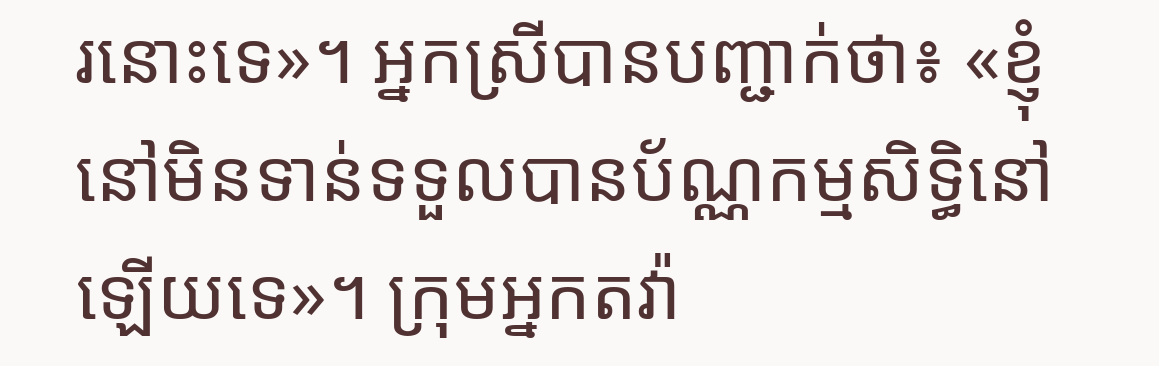រនោះទេ»។ អ្នកស្រីបានបញ្ជាក់ថា៖ «ខ្ញុំនៅមិនទាន់ទទួលបានប័ណ្ណកម្មសិទ្ធិនៅឡើយទេ»។ ក្រុមអ្នកតវ៉ា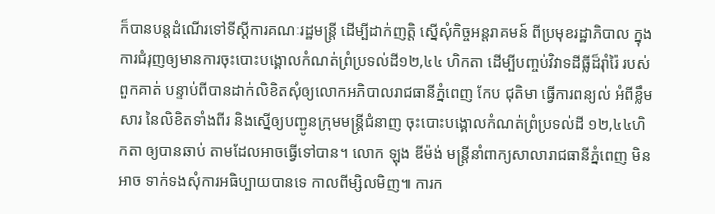ក៏បានបន្តដំណើរទៅទីស្ដីការគណៈរដ្ឋមន្ត្រី ដើម្បីដាក់ញត្តិ ស្នើសុំកិច្ចអន្តរាគមន៍ ពីប្រមុខរដ្ឋាភិបាល ក្នុងការជំរុញឲ្យមានការចុះបោះបង្គោលកំណត់ព្រំប្រទល់ដី១២,៤៤ ហិកតា ដើម្បីបញ្ចប់វិវាទដីធ្លីដ៏រ៉ាំរ៉ៃ របស់ពួកគាត់ បន្ទាប់ពីបានដាក់លិខិតសុំឲ្យលោកអភិបាលរាជធានីភ្នំពេញ កែប ជុតិមា ធ្វើការពន្យល់ អំពីខ្លឹមសារ នៃលិខិតទាំងពីរ និងស្នើឲ្យបញ្ជូនក្រុមមន្ត្រីជំនាញ ចុះបោះបង្គោលកំណត់ព្រំប្រទល់ដី ១២,៤៤ហិកតា ឲ្យបានឆាប់ តាមដែលអាចធ្វើទៅបាន។ លោក ឡុង ឌីម៉ង់ មន្ត្រីនាំពាក្យសាលារាជធានីភ្នំពេញ មិនអាច ទាក់ទងសុំការអធិប្បាយបានទេ កាលពីម្សិលមិញ៕ ការក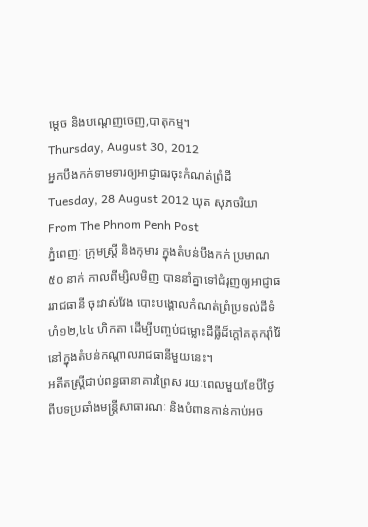ម្តេច និងបណ្តេញចេញ,បាតុកម្ម។
Thursday, August 30, 2012
អ្នកបឹងកក់ទាមទារឲ្យអាជ្ញាធរចុះកំណត់ព្រំដី
Tuesday, 28 August 2012 ឃុត សុភចរិយា From The Phnom Penh Post
ភ្នំពេញៈ ក្រុមស្ត្រី និងកុមារ ក្នុងតំបន់បឹងកក់ ប្រមាណ ៥០ នាក់ កាលពីម្សិលមិញ បាននាំគ្នាទៅជំរុញឲ្យអាជ្ញាធររាជធានី ចុះវាស់វែង បោះបង្គោលកំណត់ព្រំប្រទល់ដីទំហំ១២,៤៤ ហិកតា ដើម្បីបញ្ចប់ជម្លោះដីធ្លីដ៏ក្តៅគគុករ៉ាំរ៉ៃ នៅក្នុងតំបន់កណ្តាលរាជធានីមួយនេះ។
អតីតស្ត្រីជាប់ពន្ធធានាគារព្រៃស រយៈពេលមួយខែបីថ្ងៃ ពីបទប្រឆាំងមន្ត្រីសាធារណៈ និងបំពានកាន់កាប់អច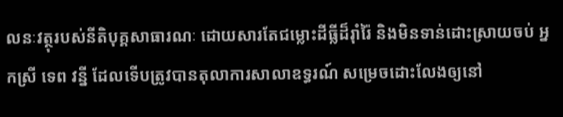លនៈវត្ថុរបស់នីតិបុគ្គសាធារណៈ ដោយសារតែជម្លោះដីធ្លីដ៏រ៉ាំរ៉ៃ និងមិនទាន់ដោះស្រាយចប់ អ្នកស្រី ទេព វន្នី ដែលទើបត្រូវបានតុលាការសាលាឧទ្ធរណ៍ សម្រេចដោះលែងឲ្យនៅ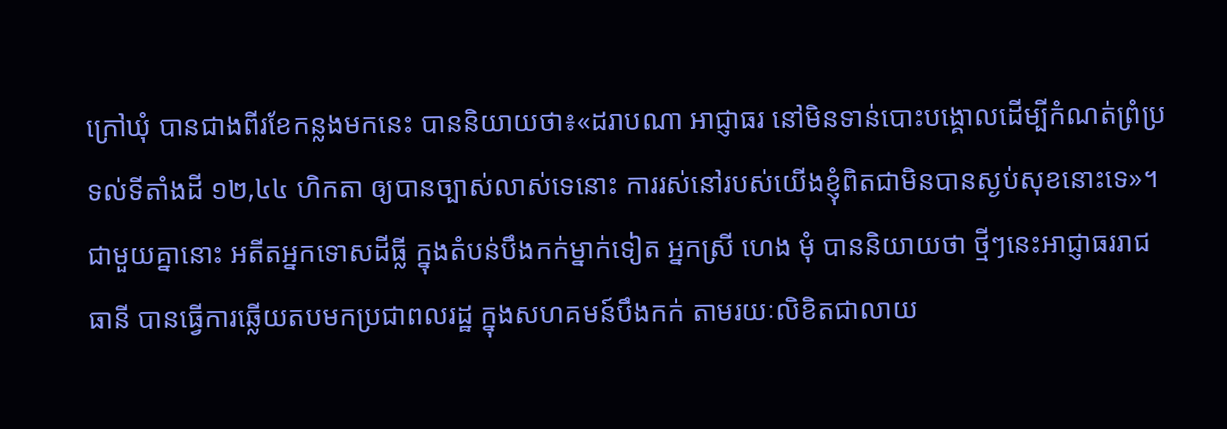ក្រៅឃុំ បានជាងពីរខែកន្លងមកនេះ បាននិយាយថា៖«ដរាបណា អាជ្ញាធរ នៅមិនទាន់បោះបង្គោលដើម្បីកំណត់ព្រំប្រទល់ទីតាំងដី ១២,៤៤ ហិកតា ឲ្យបានច្បាស់លាស់ទេនោះ ការរស់នៅរបស់យើងខ្ញុំពិតជាមិនបានស្ងប់សុខនោះទេ»។ ជាមួយគ្នានោះ អតីតអ្នកទោសដីធ្លី ក្នុងតំបន់បឹងកក់ម្នាក់ទៀត អ្នកស្រី ហេង មុំ បាននិយាយថា ថ្មីៗនេះអាជ្ញាធររាជធានី បានធ្វើការឆ្លើយតបមកប្រជាពលរដ្ឋ ក្នុងសហគមន៍បឹងកក់ តាមរយៈលិខិតជាលាយ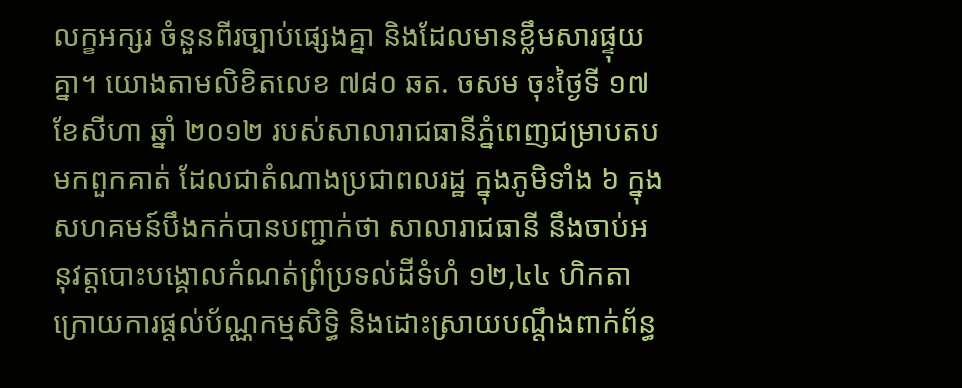លក្ខអក្សរ ចំនួនពីរច្បាប់ផ្សេងគ្នា និងដែលមានខ្លឹមសារផ្ទុយគ្នា។ យោងតាមលិខិតលេខ ៧៨០ ឆត. ចសម ចុះថ្ងៃទី ១៧ ខែសីហា ឆ្នាំ ២០១២ របស់សាលារាជធានីភ្នំពេញជម្រាបតបមកពួកគាត់ ដែលជាតំណាងប្រជាពលរដ្ឋ ក្នុងភូមិទាំង ៦ ក្នុងសហគមន៍បឹងកក់បានបញ្ជាក់ថា សាលារាជធានី នឹងចាប់អនុវត្តបោះបង្គោលកំណត់ព្រំប្រទល់ដីទំហំ ១២,៤៤ ហិកតា ក្រោយការផ្ដល់ប័ណ្ណកម្មសិទ្ធិ និងដោះស្រាយបណ្ដឹងពាក់ព័ន្ធ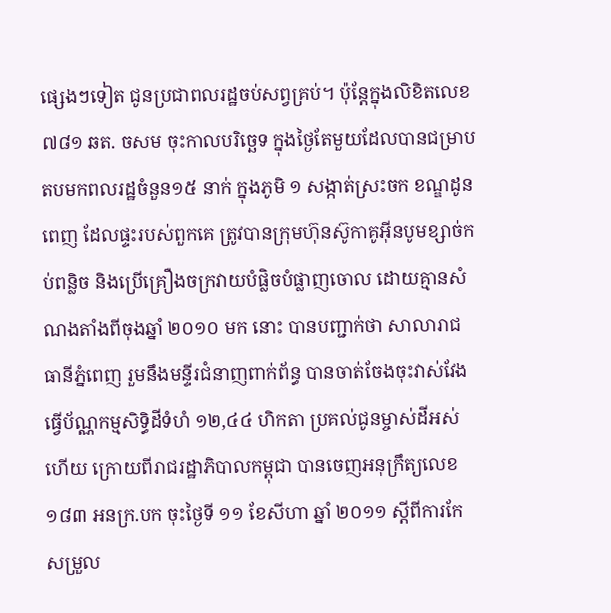ផ្សេងៗទៀត ជូនប្រជាពលរដ្ឋចប់សព្វគ្រប់។ ប៉ុន្តែក្នុងលិខិតលេខ ៧៨១ ឆត. ចសម ចុះកាលបរិច្ឆេទ ក្នុងថ្ងៃតែមួយដែលបានជម្រាបតបមកពលរដ្ឋចំនួន១៥ នាក់ ក្នុងភូមិ ១ សង្កាត់ស្រះចក ខណ្ឌដូនពេញ ដែលផ្ទះរបស់ពួកគេ ត្រូវបានក្រុមហ៊ុនស៊ូកាគូអ៊ីនបូមខ្សាច់កប់ពន្លិច និងប្រើគ្រឿងចក្រវាយបំផ្លិចបំផ្លាញចោល ដោយគ្មានសំណងតាំងពីចុងឆ្នាំ ២០១០ មក នោះ បានបញ្ជាក់ថា សាលារាជធានីភ្នំពេញ រួមនឹងមន្ទីរជំនាញពាក់ព័ន្ធ បានចាត់ចែងចុះវាស់វែងធ្វើប័ណ្ណកម្មសិទ្ធិដីទំហំ ១២,៤៤ ហិកតា ប្រគល់ជូនម្ចាស់ដីអស់ហើយ ក្រោយពីរាជរដ្ឋាភិបាលកម្ពុជា បានចេញអនុក្រឹត្យលេខ ១៨៣ អនក្រ.បក ចុះថ្ងៃទី ១១ ខែសីហា ឆ្នាំ ២០១១ ស្ដីពីការកែសម្រួល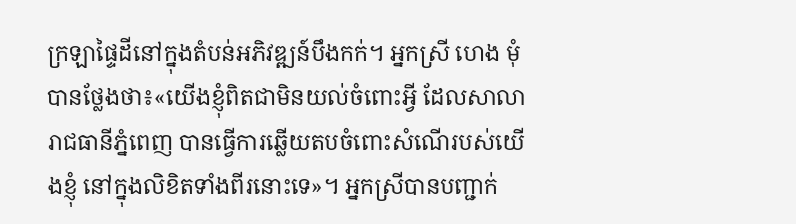ក្រឡាផ្ទៃដីនៅក្នុងតំបន់អភិវឌ្ឍន៍បឹងកក់។ អ្នកស្រី ហេង មុំ បានថ្លែងថា៖«យើងខ្ញុំពិតជាមិនយល់ចំពោះអ្វី ដែលសាលារាជធានីភ្នំពេញ បានធ្វើការឆ្លើយតបចំពោះសំណើរបស់យើងខ្ញុំ នៅក្នុងលិខិតទាំងពីរនោះទេ»។ អ្នកស្រីបានបញ្ជាក់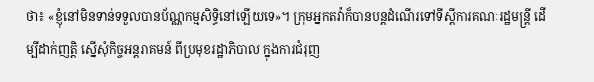ថា៖ «ខ្ញុំនៅមិនទាន់ទទួលបានប័ណ្ណកម្មសិទ្ធិនៅឡើយទេ»។ ក្រុមអ្នកតវ៉ាក៏បានបន្តដំណើរទៅទីស្ដីការគណៈរដ្ឋមន្ត្រី ដើម្បីដាក់ញត្តិ ស្នើសុំកិច្ចអន្តរាគមន៍ ពីប្រមុខរដ្ឋាភិបាល ក្នុងការជំរុញ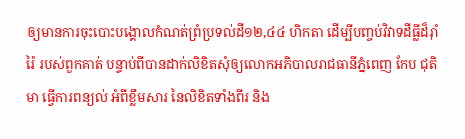ឲ្យមានការចុះបោះបង្គោលកំណត់ព្រំប្រទល់ដី១២,៤៤ ហិកតា ដើម្បីបញ្ចប់វិវាទដីធ្លីដ៏រ៉ាំរ៉ៃ របស់ពួកគាត់ បន្ទាប់ពីបានដាក់លិខិតសុំឲ្យលោកអភិបាលរាជធានីភ្នំពេញ កែប ជុតិមា ធ្វើការពន្យល់ អំពីខ្លឹមសារ នៃលិខិតទាំងពីរ និង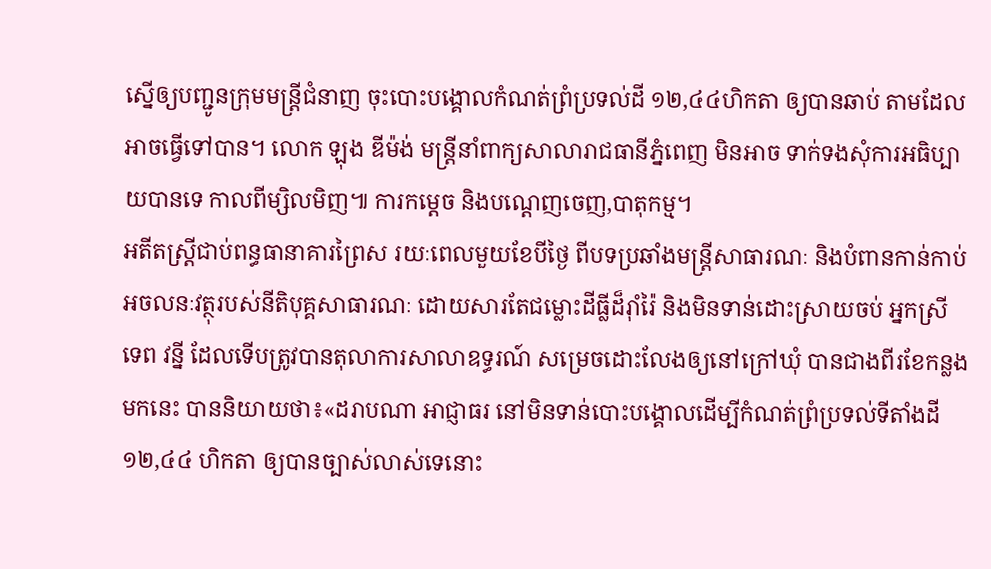ស្នើឲ្យបញ្ជូនក្រុមមន្ត្រីជំនាញ ចុះបោះបង្គោលកំណត់ព្រំប្រទល់ដី ១២,៤៤ហិកតា ឲ្យបានឆាប់ តាមដែលអាចធ្វើទៅបាន។ លោក ឡុង ឌីម៉ង់ មន្ត្រីនាំពាក្យសាលារាជធានីភ្នំពេញ មិនអាច ទាក់ទងសុំការអធិប្បាយបានទេ កាលពីម្សិលមិញ៕ ការកម្តេច និងបណ្តេញចេញ,បាតុកម្ម។
អតីតស្ត្រីជាប់ពន្ធធានាគារព្រៃស រយៈពេលមួយខែបីថ្ងៃ ពីបទប្រឆាំងមន្ត្រីសាធារណៈ និងបំពានកាន់កាប់អចលនៈវត្ថុរបស់នីតិបុគ្គសាធារណៈ ដោយសារតែជម្លោះដីធ្លីដ៏រ៉ាំរ៉ៃ និងមិនទាន់ដោះស្រាយចប់ អ្នកស្រី ទេព វន្នី ដែលទើបត្រូវបានតុលាការសាលាឧទ្ធរណ៍ សម្រេចដោះលែងឲ្យនៅក្រៅឃុំ បានជាងពីរខែកន្លងមកនេះ បាននិយាយថា៖«ដរាបណា អាជ្ញាធរ នៅមិនទាន់បោះបង្គោលដើម្បីកំណត់ព្រំប្រទល់ទីតាំងដី ១២,៤៤ ហិកតា ឲ្យបានច្បាស់លាស់ទេនោះ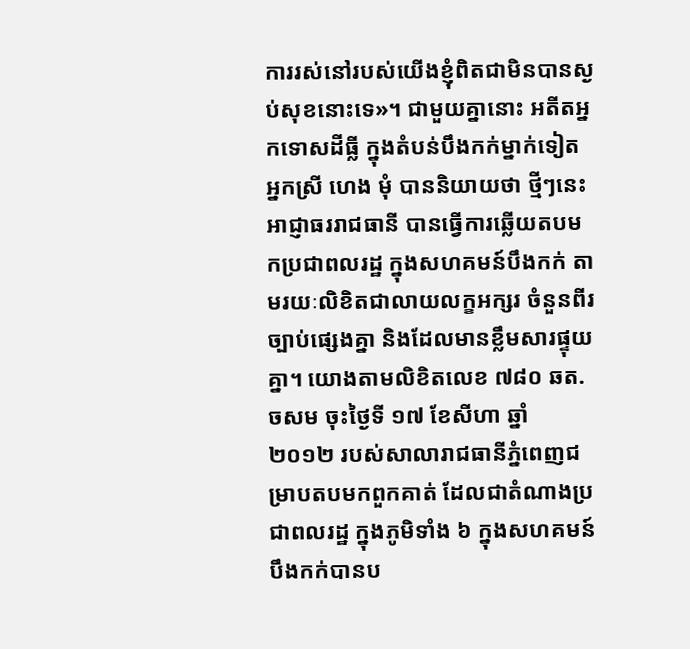ការរស់នៅរបស់យើងខ្ញុំពិតជាមិនបានស្ងប់សុខនោះទេ»។ ជាមួយគ្នានោះ អតីតអ្នកទោសដីធ្លី ក្នុងតំបន់បឹងកក់ម្នាក់ទៀត អ្នកស្រី ហេង មុំ បាននិយាយថា ថ្មីៗនេះអាជ្ញាធររាជធានី បានធ្វើការឆ្លើយតបមកប្រជាពលរដ្ឋ ក្នុងសហគមន៍បឹងកក់ តាមរយៈលិខិតជាលាយលក្ខអក្សរ ចំនួនពីរច្បាប់ផ្សេងគ្នា និងដែលមានខ្លឹមសារផ្ទុយគ្នា។ យោងតាមលិខិតលេខ ៧៨០ ឆត. ចសម ចុះថ្ងៃទី ១៧ ខែសីហា ឆ្នាំ ២០១២ របស់សាលារាជធានីភ្នំពេញជម្រាបតបមកពួកគាត់ ដែលជាតំណាងប្រជាពលរដ្ឋ ក្នុងភូមិទាំង ៦ ក្នុងសហគមន៍បឹងកក់បានប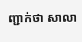ញ្ជាក់ថា សាលា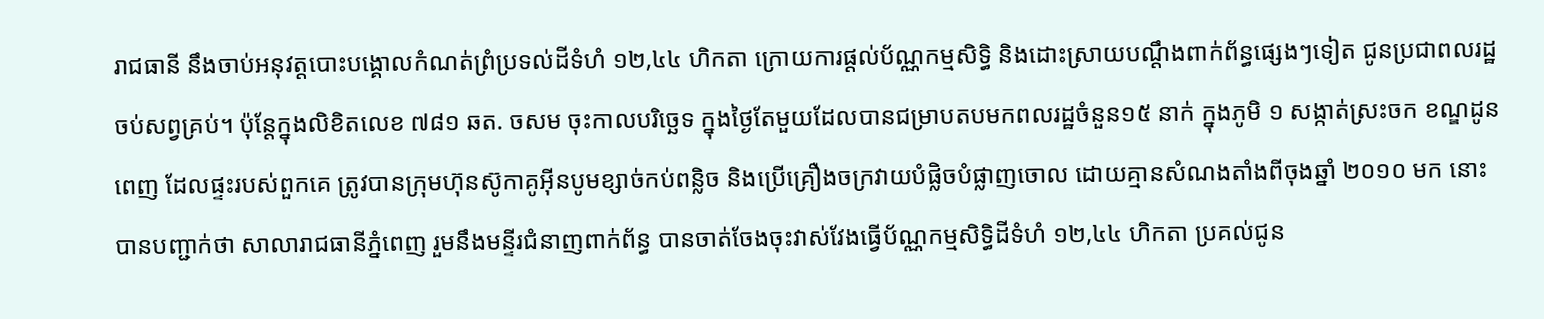រាជធានី នឹងចាប់អនុវត្តបោះបង្គោលកំណត់ព្រំប្រទល់ដីទំហំ ១២,៤៤ ហិកតា ក្រោយការផ្ដល់ប័ណ្ណកម្មសិទ្ធិ និងដោះស្រាយបណ្ដឹងពាក់ព័ន្ធផ្សេងៗទៀត ជូនប្រជាពលរដ្ឋចប់សព្វគ្រប់។ ប៉ុន្តែក្នុងលិខិតលេខ ៧៨១ ឆត. ចសម ចុះកាលបរិច្ឆេទ ក្នុងថ្ងៃតែមួយដែលបានជម្រាបតបមកពលរដ្ឋចំនួន១៥ នាក់ ក្នុងភូមិ ១ សង្កាត់ស្រះចក ខណ្ឌដូនពេញ ដែលផ្ទះរបស់ពួកគេ ត្រូវបានក្រុមហ៊ុនស៊ូកាគូអ៊ីនបូមខ្សាច់កប់ពន្លិច និងប្រើគ្រឿងចក្រវាយបំផ្លិចបំផ្លាញចោល ដោយគ្មានសំណងតាំងពីចុងឆ្នាំ ២០១០ មក នោះ បានបញ្ជាក់ថា សាលារាជធានីភ្នំពេញ រួមនឹងមន្ទីរជំនាញពាក់ព័ន្ធ បានចាត់ចែងចុះវាស់វែងធ្វើប័ណ្ណកម្មសិទ្ធិដីទំហំ ១២,៤៤ ហិកតា ប្រគល់ជូន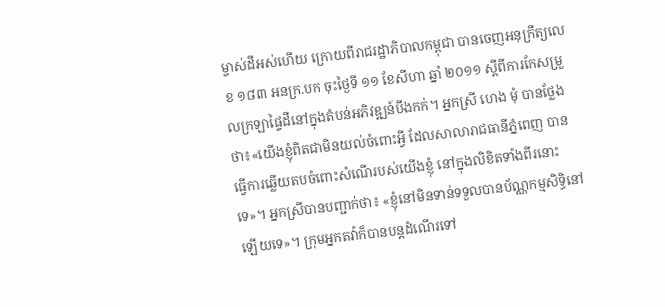ម្ចាស់ដីអស់ហើយ ក្រោយពីរាជរដ្ឋាភិបាលកម្ពុជា បានចេញអនុក្រឹត្យលេខ ១៨៣ អនក្រ.បក ចុះថ្ងៃទី ១១ ខែសីហា ឆ្នាំ ២០១១ ស្ដីពីការកែសម្រួលក្រឡាផ្ទៃដីនៅក្នុងតំបន់អភិវឌ្ឍន៍បឹងកក់។ អ្នកស្រី ហេង មុំ បានថ្លែងថា៖«យើងខ្ញុំពិតជាមិនយល់ចំពោះអ្វី ដែលសាលារាជធានីភ្នំពេញ បានធ្វើការឆ្លើយតបចំពោះសំណើរបស់យើងខ្ញុំ នៅក្នុងលិខិតទាំងពីរនោះទេ»។ អ្នកស្រីបានបញ្ជាក់ថា៖ «ខ្ញុំនៅមិនទាន់ទទួលបានប័ណ្ណកម្មសិទ្ធិនៅឡើយទេ»។ ក្រុមអ្នកតវ៉ាក៏បានបន្តដំណើរទៅ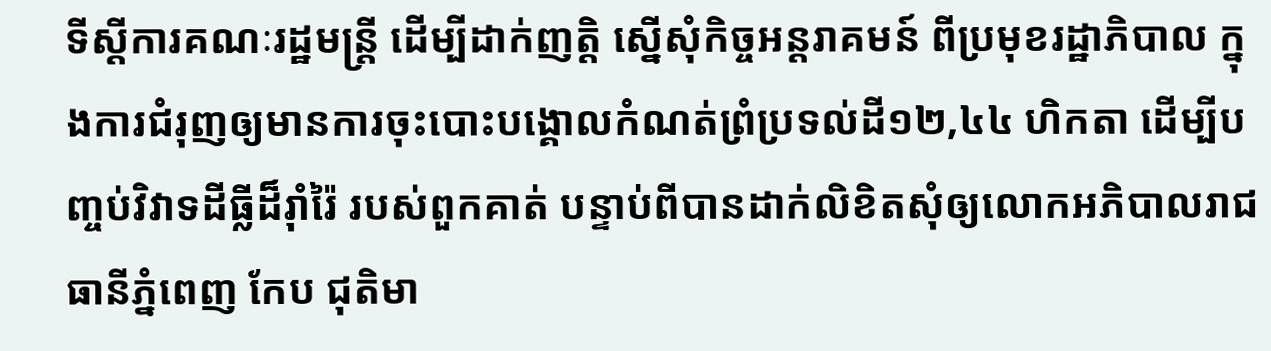ទីស្ដីការគណៈរដ្ឋមន្ត្រី ដើម្បីដាក់ញត្តិ ស្នើសុំកិច្ចអន្តរាគមន៍ ពីប្រមុខរដ្ឋាភិបាល ក្នុងការជំរុញឲ្យមានការចុះបោះបង្គោលកំណត់ព្រំប្រទល់ដី១២,៤៤ ហិកតា ដើម្បីបញ្ចប់វិវាទដីធ្លីដ៏រ៉ាំរ៉ៃ របស់ពួកគាត់ បន្ទាប់ពីបានដាក់លិខិតសុំឲ្យលោកអភិបាលរាជធានីភ្នំពេញ កែប ជុតិមា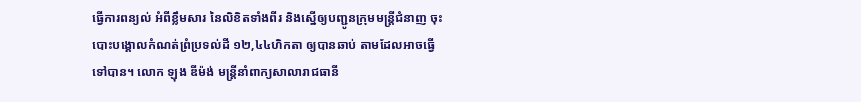ធ្វើការពន្យល់ អំពីខ្លឹមសារ នៃលិខិតទាំងពីរ និងស្នើឲ្យបញ្ជូនក្រុមមន្ត្រីជំនាញ ចុះបោះបង្គោលកំណត់ព្រំប្រទល់ដី ១២,៤៤ហិកតា ឲ្យបានឆាប់ តាមដែលអាចធ្វើទៅបាន។ លោក ឡុង ឌីម៉ង់ មន្ត្រីនាំពាក្យសាលារាជធានី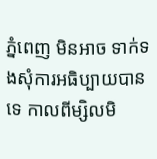ភ្នំពេញ មិនអាច ទាក់ទងសុំការអធិប្បាយបានទេ កាលពីម្សិលមិ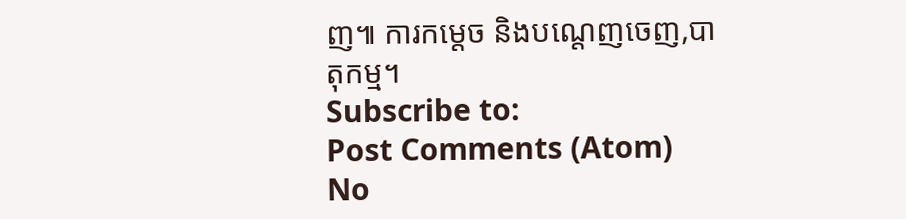ញ៕ ការកម្តេច និងបណ្តេញចេញ,បាតុកម្ម។
Subscribe to:
Post Comments (Atom)
No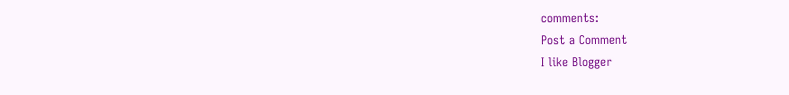comments:
Post a Comment
I like Blogger